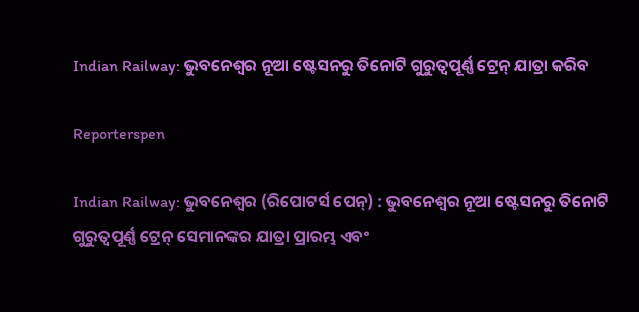Indian Railway: ଭୁବନେଶ୍ୱର ନୂଆ ଷ୍ଟେସନରୁ ତିନୋଟି ଗୁରୁତ୍ୱପୂର୍ଣ୍ଣ ଟ୍ରେନ୍ ଯାତ୍ରା କରିବ

Reporterspen

Indian Railway: ଭୁବନେଶ୍ୱର (ରିପୋଟର୍ସ ପେନ୍‌) : ଭୁବନେଶ୍ୱର ନୂଆ ଷ୍ଟେସନରୁ ତିନୋଟି ଗୁରୁତ୍ୱପୂର୍ଣ୍ଣ ଟ୍ରେନ୍ ସେମାନଙ୍କର ଯାତ୍ରା ପ୍ରାରମ୍ଭ ଏବଂ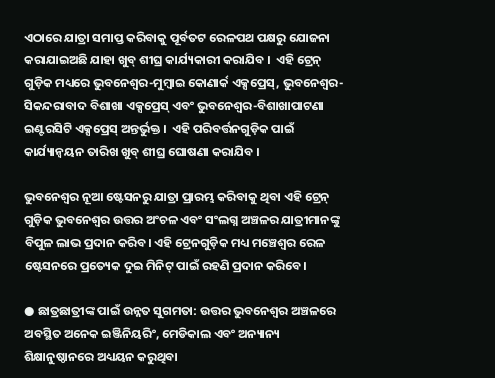ଏଠାରେ ଯାତ୍ରା ସମାପ୍ତ କରିବାକୁ ପୂର୍ବତଟ ରେଳପଥ ପକ୍ଷରୁ ଯୋଜନା କରାଯାଇଅଛି ଯାହା ଖୁବ୍ ଶୀଘ୍ର କାର୍ଯ୍ୟକାରୀ କରାଯିବ ।  ଏହି ଟ୍ରେନ୍ ଗୁଡ଼ିକ ମଧ୍ୟରେ ଭୁବନେଶ୍ୱର-ମୁମ୍ବାଇ କୋଣାର୍କ ଏକ୍ସପ୍ରେସ୍, ଭୁବନେଶ୍ୱର-ସିକନ୍ଦରାବାଦ ବିଶାଖା ଏକ୍ସପ୍ରେସ୍ ଏବଂ ଭୁବନେଶ୍ୱର-ବିଶାଖାପାଟଣା ଇଣ୍ଟରସିଟି ଏକ୍ସପ୍ରେସ୍ ଅନ୍ତର୍ଭୁକ୍ତ ।  ଏହି ପରିବର୍ତ୍ତନଗୁଡ଼ିକ ପାଇଁ କାର୍ଯ୍ୟାନ୍ୱୟନ ତାରିଖ ଖୁବ୍ ଶୀଘ୍ର ଘୋଷଣା କରାଯିବ ।

ଭୁବନେଶ୍ୱର ନୂଆ ଷ୍ଟେସନରୁ ଯାତ୍ରା ପ୍ରାରମ୍ଭ କରିବାକୁ ଥିବା ଏହି ଟ୍ରେନ୍ ଗୁଡ଼ିକ ଭୁବନେଶ୍ୱର ଉତ୍ତର ଅଂଚଳ ଏବଂ ସଂଲଗ୍ନ ଅଞ୍ଚଳର ଯାତ୍ରୀମାନଙ୍କୁ ବିପୁଳ ଲାଭ ପ୍ରଦାନ କରିବ। ଏହି ଟ୍ରେନଗୁଡ଼ିକ ମଧ୍ୟ ମଞ୍ଚେଶ୍ୱର ରେଳ ଷ୍ଟେସନରେ ପ୍ରତ୍ୟେକ ଦୁଇ ମିନିଟ୍ ପାଇଁ ରହଣି ପ୍ରଦାନ କରିବେ।

● ଛାତ୍ରଛାତ୍ରୀଙ୍କ ପାଇଁ ଉନ୍ନତ ସୁଗମତା: ଉତ୍ତର ଭୁବନେଶ୍ୱର ଅଞ୍ଚଳରେ ଅବସ୍ଥିତ ଅନେକ ଇଞ୍ଜିନିୟରିଂ, ମେଡିକାଲ ଏବଂ ଅନ୍ୟାନ୍ୟ ଶିକ୍ଷାନୁଷ୍ଠାନରେ ଅଧ୍ୟୟନ କରୁଥିବା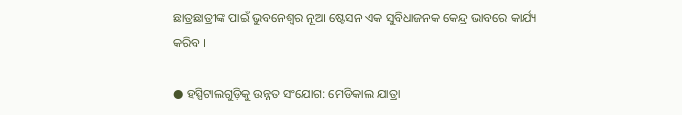ଛାତ୍ରଛାତ୍ରୀଙ୍କ ପାଇଁ ଭୁବନେଶ୍ୱର ନୂଆ ଷ୍ଟେସନ ଏକ ସୁବିଧାଜନକ କେନ୍ଦ୍ର ଭାବରେ କାର୍ଯ୍ୟ କରିବ ।

● ହସ୍ପିଟାଲଗୁଡ଼ିକୁ ଉନ୍ନତ ସଂଯୋଗ: ମେଡିକାଲ ଯାତ୍ରା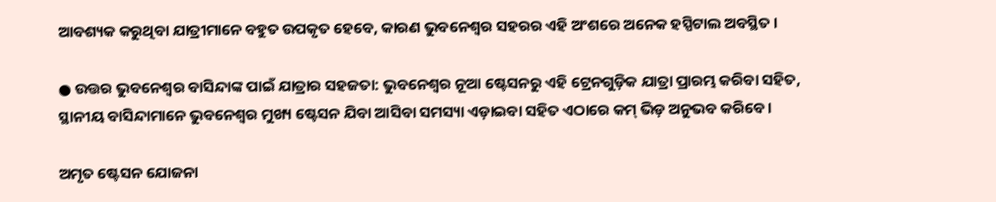ଆବଶ୍ୟକ କରୁଥିବା ଯାତ୍ରୀମାନେ ବହୁତ ଉପକୃତ ହେବେ, କାରଣ ଭୁବନେଶ୍ୱର ସହରର ଏହି ଅଂଶରେ ଅନେକ ହସ୍ପିଟାଲ ଅବସ୍ଥିତ ।

● ଉତ୍ତର ଭୁବନେଶ୍ୱର ବାସିନ୍ଦାଙ୍କ ପାଇଁ ଯାତ୍ରାର ସହଜତା: ଭୁବନେଶ୍ୱର ନୂଆ ଷ୍ଟେସନରୁ ଏହି ଟ୍ରେନଗୁଡ଼ିକ ଯାତ୍ରା ପ୍ରାରମ୍ଭ କରିବା ସହିତ, ସ୍ଥାନୀୟ ବାସିନ୍ଦାମାନେ ଭୁବନେଶ୍ୱର ମୁଖ୍ୟ ଷ୍ଟେସନ ଯିବା ଆସିବା ସମସ୍ୟା ଏଡ଼ାଇବା ସହିତ ଏଠାରେ କମ୍ ଭିଡ଼ ଅନୁଭବ କରିବେ।

ଅମୃତ ଷ୍ଟେସନ ଯୋଜନା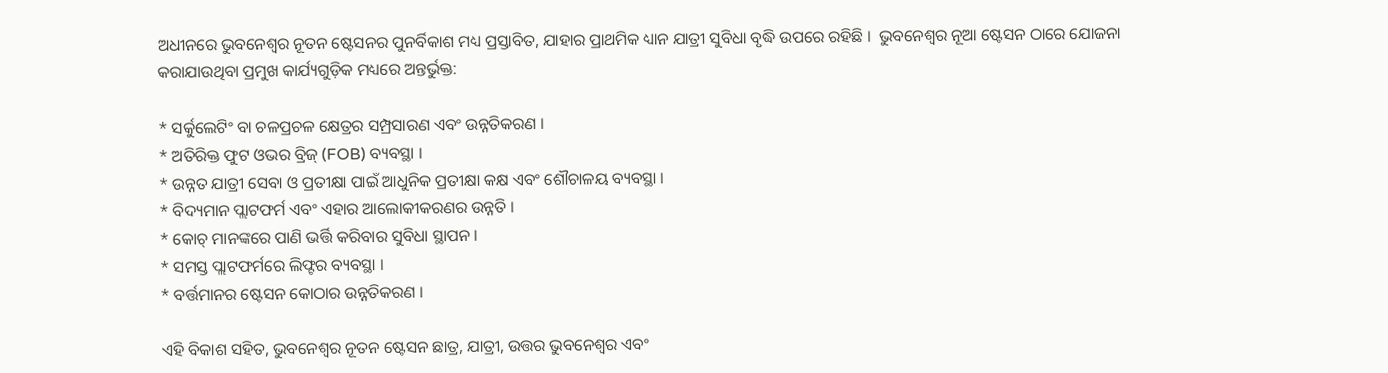ଅଧୀନରେ ଭୁବନେଶ୍ୱର ନୂତନ ଷ୍ଟେସନର ପୁନର୍ବିକାଶ ମଧ୍ୟ ପ୍ରସ୍ତାବିତ, ଯାହାର ପ୍ରାଥମିକ ଧ୍ୟାନ ଯାତ୍ରୀ ସୁବିଧା ବୃଦ୍ଧି ଉପରେ ରହିଛି ।  ଭୁବନେଶ୍ୱର ନୂଆ ଷ୍ଟେସନ ଠାରେ ଯୋଜନା କରାଯାଉଥିବା ପ୍ରମୁଖ କାର୍ଯ୍ୟଗୁଡ଼ିକ ମଧ୍ୟରେ ଅନ୍ତର୍ଭୁକ୍ତ:

* ସର୍କୁଲେଟିଂ ବା ଚଳପ୍ରଚଳ କ୍ଷେତ୍ରର ସମ୍ପ୍ରସାରଣ ଏବଂ ଉନ୍ନତିକରଣ ।
* ଅତିରିକ୍ତ ଫୁଟ ଓଭର ବ୍ରିଜ୍ (FOB) ବ୍ୟବସ୍ଥା ।
* ଉନ୍ନତ ଯାତ୍ରୀ ସେବା ଓ ପ୍ରତୀକ୍ଷା ପାଇଁ ଆଧୁନିକ ପ୍ରତୀକ୍ଷା କକ୍ଷ ଏବଂ ଶୌଚାଳୟ ବ୍ୟବସ୍ଥା ।
* ବିଦ୍ୟମାନ ପ୍ଲାଟଫର୍ମ ଏବଂ ଏହାର ଆଲୋକୀକରଣର ଉନ୍ନତି ।
* କୋଚ୍ ମାନଙ୍କରେ ପାଣି ଭର୍ତ୍ତି କରିବାର ସୁବିଧା ସ୍ଥାପନ ।
* ସମସ୍ତ ପ୍ଲାଟଫର୍ମରେ ଲିଫ୍ଟର ବ୍ୟବସ୍ଥା ।
* ବର୍ତ୍ତମାନର ଷ୍ଟେସନ କୋଠାର ଉନ୍ନତିକରଣ ।

ଏହି ବିକାଶ ସହିତ, ଭୁବନେଶ୍ୱର ନୂତନ ଷ୍ଟେସନ ଛାତ୍ର, ଯାତ୍ରୀ, ଉତ୍ତର ଭୁବନେଶ୍ୱର ଏବଂ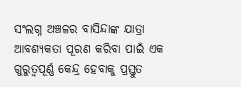ସଂଲଗ୍ନ ଅଞ୍ଚଳର ବାସିନ୍ଦାଙ୍କ ଯାତ୍ରା ଆବଶ୍ୟକତା ପୂରଣ କରିବା ପାଇଁ ଏକ ଗୁରୁତ୍ୱପୂର୍ଣ୍ଣ କେନ୍ଦ୍ର ହେବାକୁ ପ୍ରସ୍ତୁତ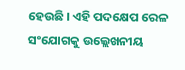ହେଉଛି । ଏହି ପଦକ୍ଷେପ ରେଳ ସଂଯୋଗକୁ ଉଲ୍ଲେଖନୀୟ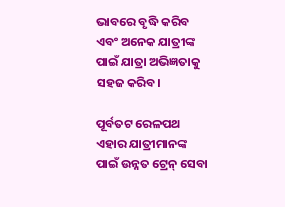ଭାବରେ ବୃଦ୍ଧି କରିବ ଏବଂ ଅନେକ ଯାତ୍ରୀଙ୍କ ପାଇଁ ଯାତ୍ରା ଅଭିଜ୍ଞତାକୁ ସହଜ କରିବ।

ପୂର୍ବତଟ ରେଳପଥ ଏହାର ଯାତ୍ରୀମାନଙ୍କ ପାଇଁ ଉନ୍ନତ ଟ୍ରେନ୍ ସେବା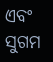ଏବଂ ସୁଗମ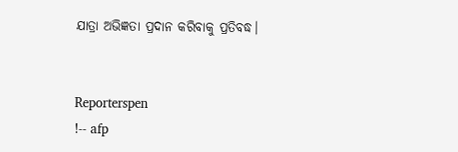ଯାତ୍ରା ଅଭିଜ୍ଞତା ପ୍ରଦାନ କରିବାକୁ ପ୍ରତିବଦ୍ଧ।


Reporterspen
!-- afp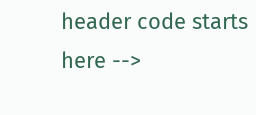header code starts here -->